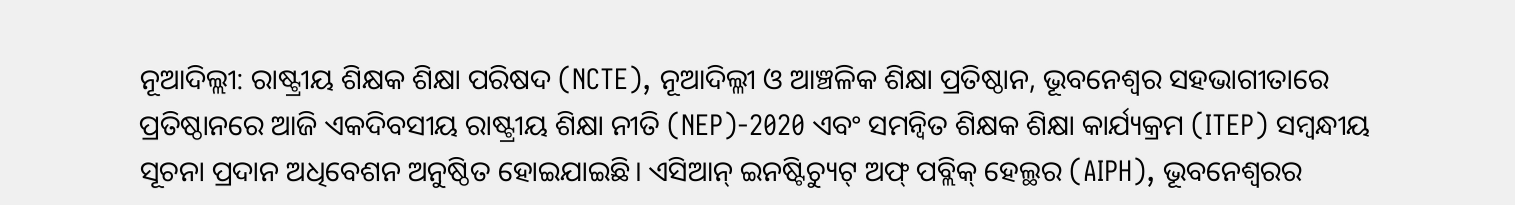ନୂଆଦିଲ୍ଲୀ: ରାଷ୍ଟ୍ରୀୟ ଶିକ୍ଷକ ଶିକ୍ଷା ପରିଷଦ (NCTE), ନୂଆଦିଲ୍ଳୀ ଓ ଆଞ୍ଚଳିକ ଶିକ୍ଷା ପ୍ରତିଷ୍ଠାନ, ଭୂବନେଶ୍ୱର ସହଭାଗୀତାରେ ପ୍ରତିଷ୍ଠାନରେ ଆଜି ଏକଦିବସୀୟ ରାଷ୍ଟ୍ରୀୟ ଶିକ୍ଷା ନୀତି (NEP)-2020 ଏବଂ ସମନ୍ୱିତ ଶିକ୍ଷକ ଶିକ୍ଷା କାର୍ଯ୍ୟକ୍ରମ (ITEP) ସମ୍ୱନ୍ଧୀୟ ସୂଚନା ପ୍ରଦାନ ଅଧିବେଶନ ଅନୁଷ୍ଠିତ ହୋଇଯାଇଛି। ଏସିଆନ୍ ଇନଷ୍ଟିଚ୍ୟୁଟ୍ ଅଫ୍ ପବ୍ଲିକ୍ ହେଲ୍ଥର (AIPH), ଭୂବନେଶ୍ବରର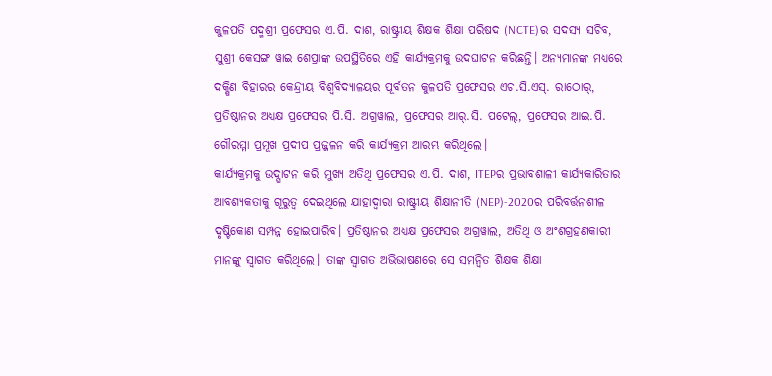କୁଳପତି ପଦ୍ମଶ୍ରୀ ପ୍ରଫେସର ଏ.ପି. ଦାଶ, ରାଷ୍ଟ୍ରୀୟ ଶିକ୍ଷକ ଶିକ୍ଷା ପରିଷଦ (NCTE)ର ସଦସ୍ୟ ସଚିବ, ସୁଶ୍ରୀ କେସଙ୍ଗ ୱାଇ ଶେପ୍ରାଙ୍କ ଉପସ୍ଥିତିରେ ଏହି କାର୍ଯ୍ୟକ୍ରମକୁ ଉଦଘାଟନ କରିଛନ୍ତି। ଅନ୍ୟମାନଙ୍କ ମଧ୍ୟରେ ଦକ୍ଷିଣ ବିହାରର କେନ୍ଦ୍ରୀୟ ବିଶ୍ୱବିଦ୍ୟାଳୟର ପୂର୍ବତନ କୁଳପତି ପ୍ରଫେସର ଏଚ.ସି.ଏସ୍. ରାଠୋର୍, ପ୍ରତିଷ୍ଠାନର ଅଧ୍ୟକ୍ଷ ପ୍ରଫେସର ପି.ସି. ଅଗ୍ରୱାଲ, ପ୍ରଫେସର ଆର୍.ସି. ପଟେଲ୍, ପ୍ରଫେସର ଆଇ.ପି. ଗୌରମ୍ମା ପ୍ରମୂଖ ପ୍ରଦୀପ ପ୍ରଜ୍ଜଳନ କରି କାର୍ଯ୍ୟକ୍ରମ ଆରମ୍ଭ କରିଥିଲେ।
କାର୍ଯ୍ୟକ୍ରମକୁ ଉଦ୍ଘାଟନ କରି ମୁଖ୍ୟ ଅତିଥି ପ୍ରଫେସର ଏ.ପି. ଦାଶ, ITEPର ପ୍ରଭାବଶାଳୀ କାର୍ଯ୍ୟକାରିତାର ଆବଶ୍ୟକତାକୁ ଗୂରୁତ୍ୱ ଦେଇଥିଲେ ଯାହାଦ୍ୱାରା ରାଷ୍ଟ୍ରୀୟ ଶିକ୍ଷାନୀତି (NEP)-2020ର ପରିବର୍ତ୍ତନଶୀଳ ଦୃଷ୍ଟିକୋଣ ସମ୍ପନ୍ନ ହୋଇପାରିବ। ପ୍ରତିଷ୍ଠାନର ଅଧ୍ୟକ୍ଷ ପ୍ରଫେସର ଅଗ୍ରୱାଲ, ଅତିଥି ଓ ଅଂଶଗ୍ରହଣକାରୀ ମାନଙ୍କୁ ସ୍ୱାଗତ କରିଥିଲେ। ତାଙ୍କ ସ୍ୱାଗତ ଅଭିଭାଷଣରେ ସେ ସମନ୍ୱିତ ଶିକ୍ଷକ ଶିକ୍ଷା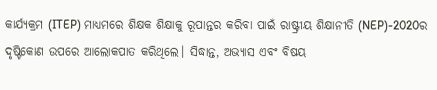କାର୍ଯ୍ୟକ୍ରମ (ITEP) ମାଧ୍ୟମରେ ଶିକ୍ଷକ ଶିକ୍ଷାକୁ ରୂପାନ୍ତର କରିବା ପାଇଁ ରାଷ୍ଟ୍ରୀୟ ଶିକ୍ଷାନୀତି (NEP)-2020ର ଦୃଷ୍ଟିକୋଣ ଉପରେ ଆଲୋକପାତ କରିଥିଲେ। ସିଦ୍ଧାନ୍ତ, ଅଭ୍ୟାସ ଏବଂ ବିଷୟ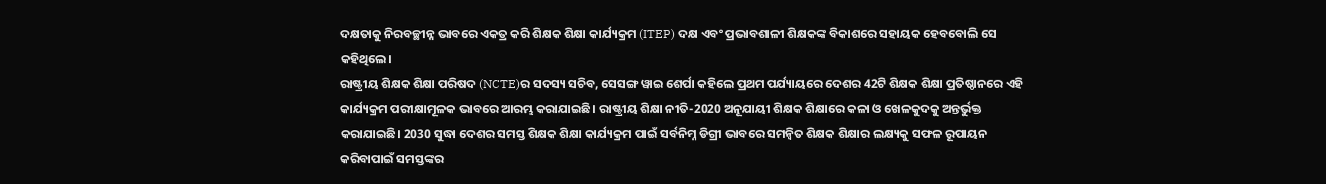ଦକ୍ଷତାକୁ ନିରବଚ୍ଛୀନ୍ନ ଭାବରେ ଏକତ୍ର କରି ଶିକ୍ଷକ ଶିକ୍ଷା କାର୍ଯ୍ୟକ୍ରମ (ITEP) ଦକ୍ଷ ଏବଂ ପ୍ରଭାବଶାଳୀ ଶିକ୍ଷକଙ୍କ ବିକାଶରେ ସହାୟକ ହେବବୋଲି ସେ କହିଥିଲେ।
ରାଷ୍ଟ୍ରୀୟ ଶିକ୍ଷକ ଶିକ୍ଷା ପରିଷଦ (NCTE)ର ସଦସ୍ୟ ସଚିବ, ସେସଙ୍ଗ ୱାଇ ଶେର୍ପା କହିଲେ ପ୍ରଥମ ପର୍ଯ୍ୟାୟରେ ଦେଶର 42ଟି ଶିକ୍ଷକ ଶିକ୍ଷା ପ୍ରତିଷ୍ଠାନରେ ଏହି କାର୍ଯ୍ୟକ୍ରମ ପରୀକ୍ଷାମୂଳକ ଭାବରେ ଆରମ୍ଭ କରାଯାଇଛି। ରାଷ୍ଟ୍ରୀୟ ଶିକ୍ଷା ନୀତି-2020 ଅନୂଯାୟୀ ଶିକ୍ଷକ ଶିକ୍ଷାରେ କଳା ଓ ଖେଳକୁଦକୁ ଅନ୍ତର୍ଭୁକ୍ତ କରାଯାଇଛି। 2030 ସୁଦ୍ଧା ଦେଶର ସମସ୍ତ ଶିକ୍ଷକ ଶିକ୍ଷା କାର୍ଯ୍ୟକ୍ରମ ପାଇଁ ସର୍ବନିମ୍ନ ଡିଗ୍ରୀ ଭାବରେ ସମନ୍ୱିତ ଶିକ୍ଷକ ଶିକ୍ଷାର ଲକ୍ଷ୍ୟକୁ ସଫଳ ରୂପାୟନ କରିବାପାଇଁ ସମସ୍ତଙ୍କର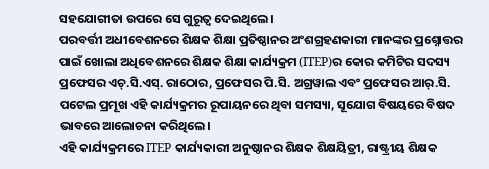ସହଯୋଗୀତା ଉପରେ ସେ ଗୁରୂତ୍ୱ ଦେଇଥିଲେ।
ପରବର୍ତ୍ତୀ ଅଧୀବେଶନରେ ଶିକ୍ଷକ ଶିକ୍ଷା ପ୍ରତିଷ୍ଠାନର ଅଂଶଗ୍ରହଣକାରୀ ମାନଙ୍କର ପ୍ରଶ୍ନୋତ୍ତର ପାଇଁ ଖୋଲା ଅଧିବେଶନରେ ଶିକ୍ଷକ ଶିକ୍ଷା କାର୍ଯ୍ୟକ୍ରମ (ITEP)ର କୋର କମିଟିର ସଦସ୍ୟ ପ୍ରଫେସର ଏଚ୍.ସି.ଏସ୍. ରାଠୋର, ପ୍ରଫେସର ପି.ସି. ଅଗ୍ରୱାଲ ଏବଂ ପ୍ରଫେସର ଆର୍.ସି. ପଟେଲ ପ୍ରମୂଖ ଏହି କାର୍ଯ୍ୟକ୍ରମର ରୂପାୟନରେ ଥିବା ସମସ୍ୟା, ସୂଯୋଗ ବିଷୟରେ ବିଷଦ ଭାବରେ ଆଲୋଚନା କରିଥିଲେ।
ଏହି କାର୍ଯ୍ୟକ୍ରମରେ ITEP କାର୍ଯ୍ୟକାରୀ ଅନୁଷ୍ଠାନର ଶିକ୍ଷକ ଶିକ୍ଷୟିତ୍ରୀ, ରାଷ୍ଟ୍ରୀୟ ଶିକ୍ଷକ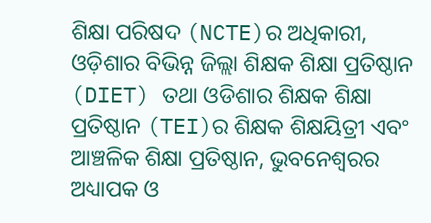ଶିକ୍ଷା ପରିଷଦ (NCTE)ର ଅଧିକାରୀ, ଓଡ଼ିଶାର ବିଭିନ୍ନ ଜିଲ୍ଲା ଶିକ୍ଷକ ଶିକ୍ଷା ପ୍ରତିଷ୍ଠାନ (DIET) ତଥା ଓଡିଶାର ଶିକ୍ଷକ ଶିକ୍ଷା ପ୍ରତିଷ୍ଠାନ (TEI)ର ଶିକ୍ଷକ ଶିକ୍ଷୟିତ୍ରୀ ଏବଂ ଆଞ୍ଚଳିକ ଶିକ୍ଷା ପ୍ରତିଷ୍ଠାନ, ଭୁବନେଶ୍ୱରର ଅଧ୍ୟାପକ ଓ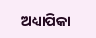ଅଧ୍ୟାପିକା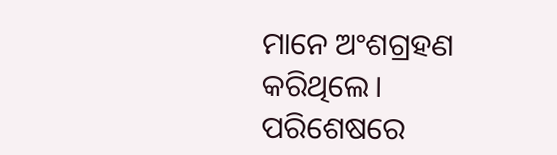ମାନେ ଅଂଶଗ୍ରହଣ କରିଥିଲେ। ପରିଶେଷରେ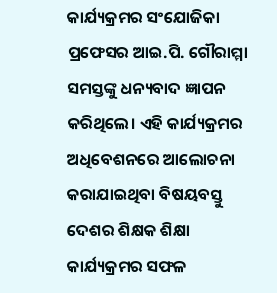କାର୍ଯ୍ୟକ୍ରମର ସଂଯୋଜିକା ପ୍ରଫେସର ଆଇ.ପି. ଗୌରାମ୍ମା ସମସ୍ତଙ୍କୁ ଧନ୍ୟବାଦ ଜ୍ଞାପନ କରିଥିଲେ। ଏହି କାର୍ଯ୍ୟକ୍ରମର ଅଧିବେଶନରେ ଆଲୋଚନା କରାଯାଇଥିବା ବିଷୟବସ୍ତୁ ଦେଶର ଶିକ୍ଷକ ଶିକ୍ଷା କାର୍ଯ୍ୟକ୍ରମର ସଫଳ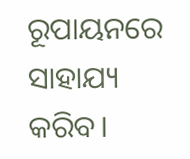ରୂପାୟନରେ ସାହାଯ୍ୟ କରିବ।